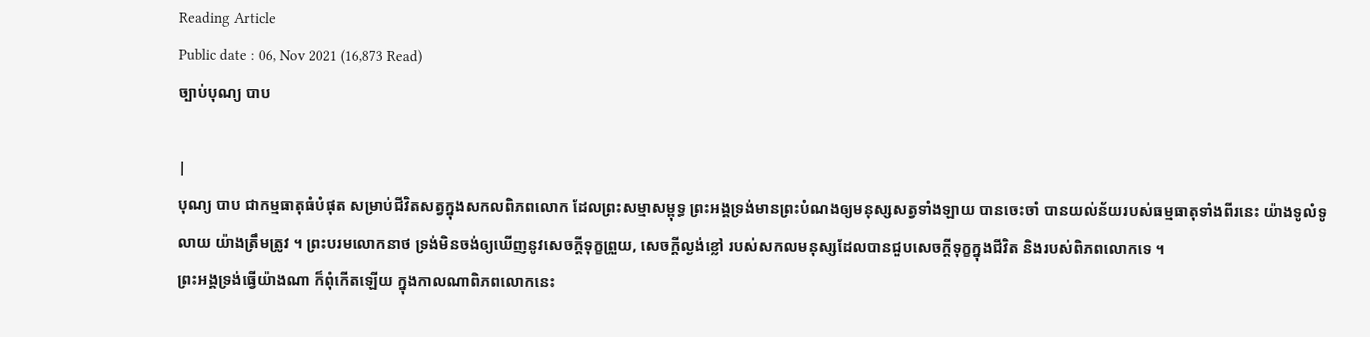Reading Article
Public date : 06, Nov 2021 (16,873 Read)
ច្បាប់បុណ្យ បាប

|
បុណ្យ បាប ជាកម្មធាតុធំបំផុត សម្រាប់ជីវិតសត្វក្នុងសកលពិភពលោក ដែលព្រះសម្មាសម្ពុទ្ធ ព្រះអង្គទ្រង់មានព្រះបំណងឲ្យមនុស្សសត្វទាំងឡាយ បានចេះចាំ បានយល់ន័យរបស់ធម្មធាតុទាំងពីរនេះ យ៉ាងទូលំទូលាយ យ៉ាងត្រឹមត្រូវ ។ ព្រះបរមលោកនាថ ទ្រង់មិនចង់ឲ្យឃើញនូវសេចក្តីទុក្ខព្រួយ, សេចក្តីល្ងង់ខ្លៅ របស់សកលមនុស្សដែលបានជួបសេចក្តីទុក្ខក្នុងជីវិត និងរបស់ពិភពលោកទេ ។
ព្រះអង្គទ្រង់ធ្វើយ៉ាងណា ក៏ពុំកើតឡើយ ក្នុងកាលណាពិភពលោកនេះ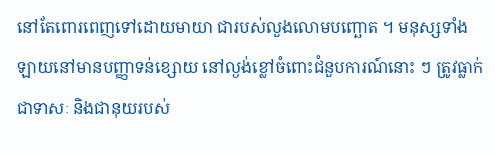នៅតែពោរពេញទៅដោយមាយា ជារបស់លួងលោមបញ្ឆោត ។ មនុស្សទាំងឡាយនៅមានបញ្ញាទន់ខ្សោយ នៅល្ងង់ខ្លៅចំពោះជំនួបការណ៍នោះ ៗ ត្រូវធ្លាក់ជាទាសៈ និងជានុយរបស់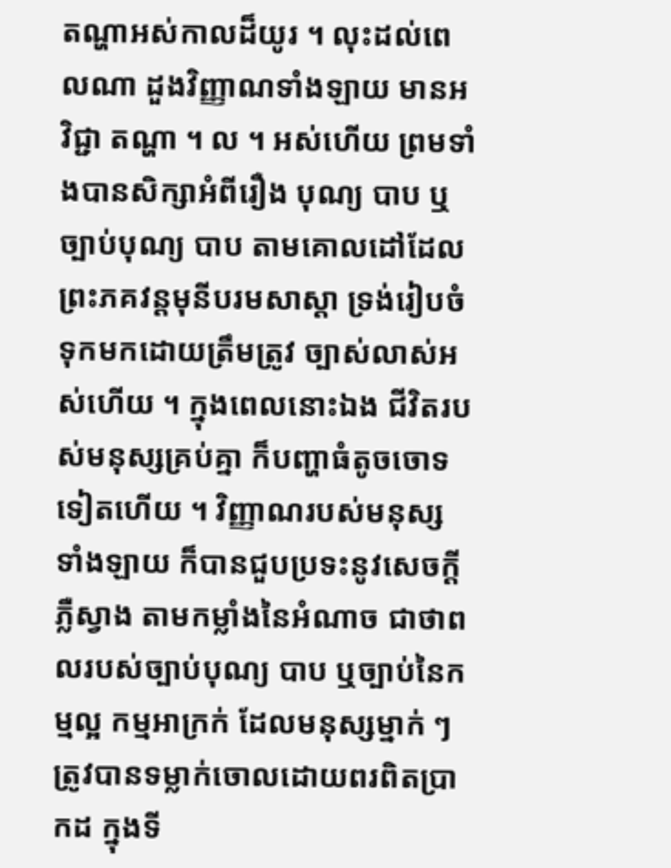តណ្ហាអស់កាលដ៏យូរ ។ លុះដល់ពេលណា ដួងវិញ្ញាណទាំងឡាយ មានអវិជ្ជា តណ្ហា ។ ល ។ អស់ហើយ ព្រមទាំងបានសិក្សាអំពីរឿង បុណ្យ បាប ឬច្បាប់បុណ្យ បាប តាមគោលដៅដែលព្រះភគវន្តមុនីបរមសាស្តា ទ្រង់រៀបចំទុកមកដោយត្រឹមត្រូវ ច្បាស់លាស់អស់ហើយ ។ ក្នុងពេលនោះឯង ជីវិតរបស់មនុស្សគ្រប់គ្នា ក៏បញ្ហាធំតូចចោទទៀតហើយ ។ វិញ្ញាណរបស់មនុស្សទាំងឡាយ ក៏បានជួបប្រទះនូវសេចក្តីភ្លឺស្វាង តាមកម្លាំងនៃអំណាច ជាថាពលរបស់ច្បាប់បុណ្យ បាប ឬច្បាប់នៃកម្មល្អ កម្មអាក្រក់ ដែលមនុស្សម្នាក់ ៗ ត្រូវបានទម្លាក់ចោលដោយពរពិតប្រាកដ ក្នុងទី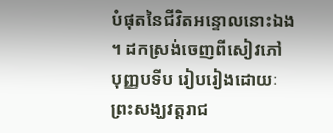បំផុតនៃជីវិតអន្ទោលនោះឯង ។ ដកស្រង់ចេញពីសៀវភៅ បុញ្ញបទីប រៀបរៀងដោយៈ ព្រះសង្ឃវត្តរាជ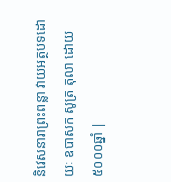និវេសនារាព្រះពន្លា វាយអត្ថបទដោយៈ ឧបាសក សូត្រ តុលា ដោយ៥០០០ឆ្នាំ |